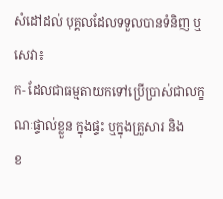សំដៅដល់ បុគ្គលដែលទទួលបានទំនិញ ឬសេវា៖
ក- ដែលជាធម្មតាយកទៅប្រើប្រាស់ជាលក្ខណៈផ្ទាល់ខ្លួន ក្នុងផ្ទះ ឬក្នុងគ្រួសារ និង
ខ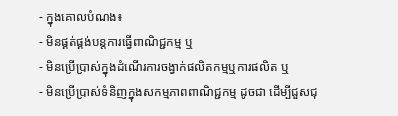- ក្នុងគោលបំណង៖
- មិនផ្គត់ផ្គង់បន្តការធ្វើពាណិជ្ជកម្ម ឬ
- មិនប្រើប្រាស់ក្នុងដំណើរការចង្វាក់ផលិតកម្មឬការផលិត ឬ
- មិនប្រើប្រាស់ទំនិញក្នុងសកម្មភាពពាណិជ្ជកម្ម ដូចជា ដើម្បីជួសជុ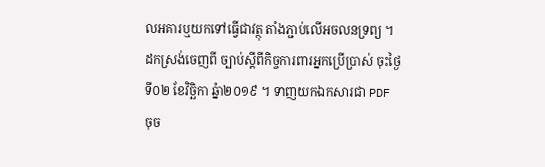លអគារឬយកទៅធ្វើជាវត្ថុ តាំងភ្ជាប់លើអចលនទ្រព្យ ។
ដកស្រង់ចេញពី ច្បាប់ស្តីពីកិច្ចការពារអ្នកប្រើប្រាស់ ចុះថ្ងៃទី០២ ខែវិច្ឆិកា ឆ្នំា២០១៩ ។ ទាញយកឯកសារជា PDF ចុច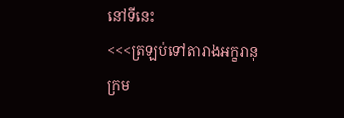នៅទីនេះ
<<<ត្រឡប់ទៅតារាងអក្ខរានុក្រម